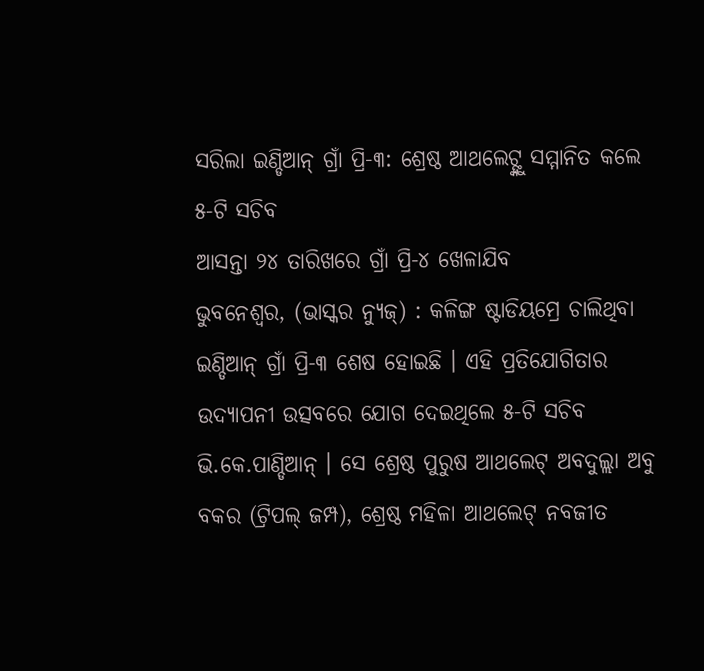ସରିଲା ଇଣ୍ଡିଆନ୍ ଗ୍ରାଁ ପ୍ରି-୩: ଶ୍ରେଷ୍ଠ ଆଥଲେଟ୍ଙ୍କୁ ସମ୍ମାନିତ କଲେ ୫-ଟି ସଚିବ
ଆସନ୍ତା ୨୪ ତାରିଖରେ ଗ୍ରାଁ ପ୍ରି-୪ ଖେଳାଯିବ
ଭୁବନେଶ୍ୱର, (ଭାସ୍କର ନ୍ୟୁଜ୍) : କଳିଙ୍ଗ ଷ୍ଟାଡିୟମ୍ରେ ଚାଲିଥିବା ଇଣ୍ଡିଆନ୍ ଗ୍ରାଁ ପ୍ରି-୩ ଶେଷ ହୋଇଛି । ଏହି ପ୍ରତିଯୋଗିତାର ଉଦ୍ଯାପନୀ ଉତ୍ସବରେ ଯୋଗ ଦେଇଥିଲେ ୫-ଟି ସଚିବ ଭି.କେ.ପାଣ୍ଡିଆନ୍ । ସେ ଶ୍ରେଷ୍ଠ ପୁରୁଷ ଆଥଲେଟ୍ ଅବଦୁଲ୍ଲା ଅବୁ ବକର (ଟ୍ରିପଲ୍ ଜମ୍ପ), ଶ୍ରେଷ୍ଠ ମହିଳା ଆଥଲେଟ୍ ନବଜୀତ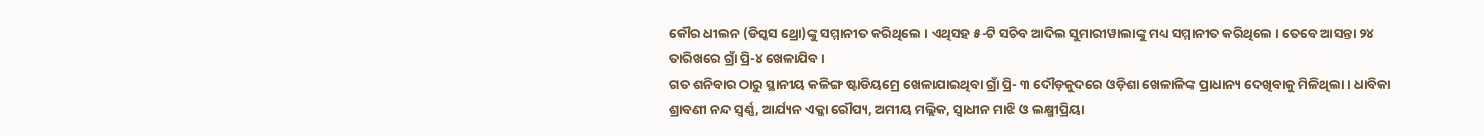କୌର ଧୀଲନ (ଡିସ୍କସ ଥ୍ରୋ)ଙ୍କୁ ସମ୍ମାନୀତ କରିଥିଲେ । ଏଥିସହ ୫-ଟି ସଚିବ ଆଦିଲ ସୁମାରୀୱାଲାଙ୍କୁ ମଧ୍ୟ ସମ୍ମାନୀତ କରିଥିଲେ । ତେବେ ଆସନ୍ତା ୨୪ ତାରିଖରେ ଗ୍ରାଁ ପ୍ରି-୪ ଖେଳାଯିବ ।
ଗତ ଶନିବାର ଠାରୁ ସ୍ଥାନୀୟ କଳିଙ୍ଗ ଷ୍ଟାଡିୟମ୍ରେ ଖେଳାଯାଇଥିବା ଗ୍ରାଁ ପ୍ରି- ୩ ଦୌଡ଼କୁଦରେ ଓଡ଼ିଶା ଖେଳାଳିଙ୍କ ପ୍ରାଧାନ୍ୟ ଦେଖିବାକୁ ମିଳିଥିଲା । ଧାବିକା ଶ୍ରାବଣୀ ନନ୍ଦ ସ୍ୱର୍ଣ୍ଣ, ଆର୍ଯ୍ୟନ ଏକ୍କା ରୌପ୍ୟ, ଅମୀୟ ମଲ୍ଲିକ, ସ୍ୱାଧୀନ ମାଝି ଓ ଲକ୍ଷ୍ମୀପ୍ରିୟା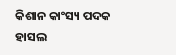କିଶାନ କାଂସ୍ୟ ପଦକ ହାସଲ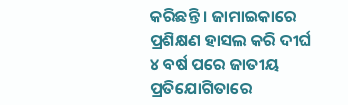କରିଛନ୍ତି । ଜାମାଇକାରେ ପ୍ରଶିକ୍ଷଣ ହାସଲ କରି ଦୀର୍ଘ ୪ ବର୍ଷ ପରେ ଜାତୀୟ ପ୍ରତିଯୋଗିତାରେ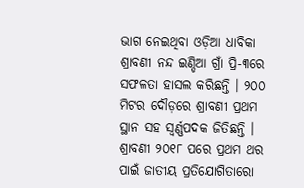ଭାଗ ନେଇଥିବା ଓଡ଼ିଆ ଧାବିକା ଶ୍ରାବଣୀ ନନ୍ଦ ଇଣ୍ଡିଆ ଗ୍ରାଁ ପ୍ରି-୩ରେ ସଫଳତା ହାସଲ କରିଛନ୍ତି । ୨୦୦ ମିଟର ଦୌଡ଼ରେ ଶ୍ରାବଣୀ ପ୍ରଥମ ସ୍ଥାନ ସହ ସ୍ୱର୍ଣ୍ଣପଦକ ଜିତିଛନ୍ତି । ଶ୍ରାବଣୀ ୨୦୧୮ ପରେ ପ୍ରଥମ ଥର ପାଇଁ ଜାତୀୟ ପ୍ରତିଯୋଗିତାରୋ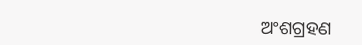ଅଂଶଗ୍ରହଣ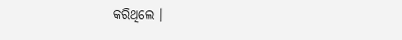କରିଥିଲେ ।